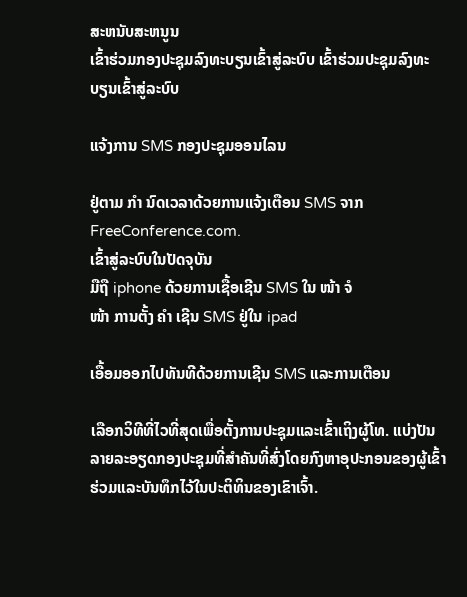ສະຫນັບສະຫນູນ
ເຂົ້າຮ່ວມກອງປະຊຸມລົງທະບຽນເຂົ້າສູ່ລະບົບ ເຂົ້າຮ່ວມປະຊຸມລົງທະບຽນເຂົ້າສູ່ລະບົບ

ແຈ້ງການ SMS ກອງປະຊຸມອອນໄລນ

ຢູ່ຕາມ ກຳ ນົດເວລາດ້ວຍການແຈ້ງເຕືອນ SMS ຈາກ FreeConference.com.
ເຂົ້າສູ່ລະບົບໃນປັດຈຸບັນ
ມືຖື iphone ດ້ວຍການເຊື້ອເຊີນ SMS ໃນ ໜ້າ ຈໍ
ໜ້າ ການຕັ້ງ ຄຳ ເຊີນ SMS ຢູ່ໃນ ipad

ເອື້ອມອອກໄປທັນທີດ້ວຍການເຊີນ SMS ແລະການເຕືອນ

ເລືອກວິທີທີ່ໄວທີ່ສຸດເພື່ອຕັ້ງການປະຊຸມແລະເຂົ້າເຖິງຜູ້ໂທ. ແບ່ງປັນລາຍລະອຽດກອງປະຊຸມທີ່ສໍາຄັນທີ່ສົ່ງໂດຍກົງຫາອຸປະກອນຂອງຜູ້ເຂົ້າຮ່ວມແລະບັນທຶກໄວ້ໃນປະຕິທິນຂອງເຂົາເຈົ້າ.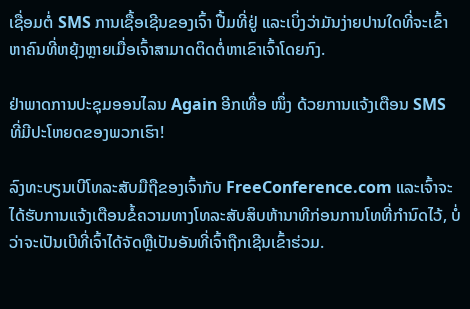ເຊື່ອມຕໍ່ SMS ການເຊື້ອເຊີນຂອງເຈົ້າ ປື້ມທີ່ຢູ່ ແລະເບິ່ງວ່າມັນງ່າຍປານໃດທີ່ຈະເຂົ້າຫາຄົນທີ່ຫຍຸ້ງຫຼາຍເມື່ອເຈົ້າສາມາດຕິດຕໍ່ຫາເຂົາເຈົ້າໂດຍກົງ.

ຢ່າພາດການປະຊຸມອອນໄລນ Again ອີກເທື່ອ ໜຶ່ງ ດ້ວຍການແຈ້ງເຕືອນ SMS ທີ່ມີປະໂຫຍດຂອງພວກເຮົາ!

ລົງທະບຽນເບີໂທລະສັບມືຖືຂອງເຈົ້າກັບ FreeConference.com ແລະເຈົ້າຈະໄດ້ຮັບການແຈ້ງເຕືອນຂໍ້ຄວາມທາງໂທລະສັບສິບຫ້ານາທີກ່ອນການໂທທີ່ກໍານົດໄວ້, ບໍ່ວ່າຈະເປັນເບີທີ່ເຈົ້າໄດ້ຈັດຫຼືເປັນອັນທີ່ເຈົ້າຖືກເຊີນເຂົ້າຮ່ວມ.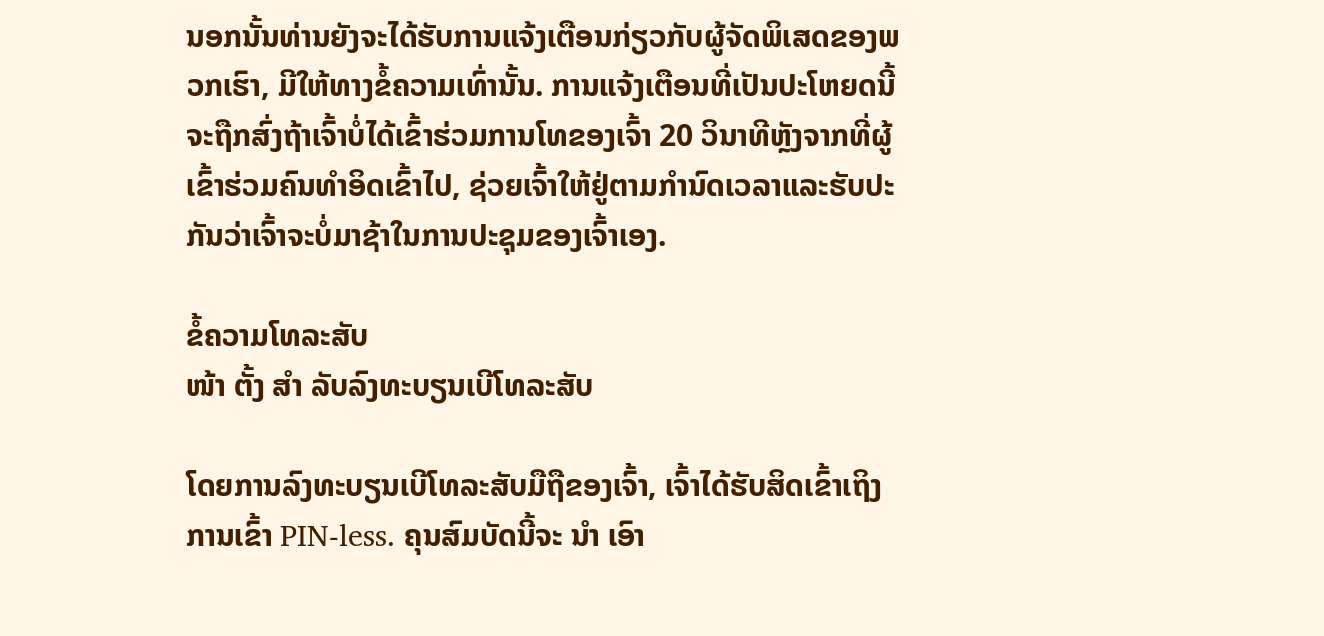ນອກນັ້ນທ່ານຍັງຈະໄດ້ຮັບການແຈ້ງເຕືອນກ່ຽວກັບຜູ້ຈັດພິເສດຂອງພວກເຮົາ, ມີໃຫ້ທາງຂໍ້ຄວາມເທົ່ານັ້ນ. ການແຈ້ງເຕືອນທີ່ເປັນປະໂຫຍດນີ້ຈະຖືກສົ່ງຖ້າເຈົ້າບໍ່ໄດ້ເຂົ້າຮ່ວມການໂທຂອງເຈົ້າ 20 ວິນາທີຫຼັງຈາກທີ່ຜູ້ເຂົ້າຮ່ວມຄົນທໍາອິດເຂົ້າໄປ, ຊ່ວຍເຈົ້າໃຫ້ຢູ່ຕາມກໍານົດເວລາແລະຮັບປະກັນວ່າເຈົ້າຈະບໍ່ມາຊ້າໃນການປະຊຸມຂອງເຈົ້າເອງ.

ຂໍ້ຄວາມໂທລະສັບ
ໜ້າ ຕັ້ງ ສຳ ລັບລົງທະບຽນເບີໂທລະສັບ

ໂດຍການລົງທະບຽນເບີໂທລະສັບມືຖືຂອງເຈົ້າ, ເຈົ້າໄດ້ຮັບສິດເຂົ້າເຖິງ ການເຂົ້າ PIN-less. ຄຸນສົມບັດນີ້ຈະ ນຳ ເອົາ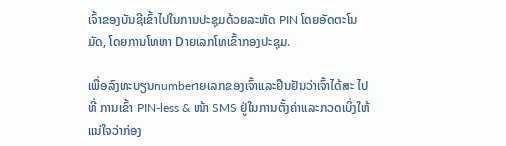ເຈົ້າຂອງບັນຊີເຂົ້າໄປໃນການປະຊຸມດ້ວຍລະຫັດ PIN ໂດຍອັດຕະໂນມັດ, ໂດຍການໂທຫາ Dາຍເລກໂທເຂົ້າກອງປະຊຸມ.

ເພື່ອລົງທະບຽນnumberາຍເລກຂອງເຈົ້າແລະຢືນຢັນວ່າເຈົ້າໄດ້ສະ ໄປທີ່ ການເຂົ້າ PIN-less & ໜ້າ SMS ຢູ່ໃນການຕັ້ງຄ່າແລະກວດເບິ່ງໃຫ້ແນ່ໃຈວ່າກ່ອງ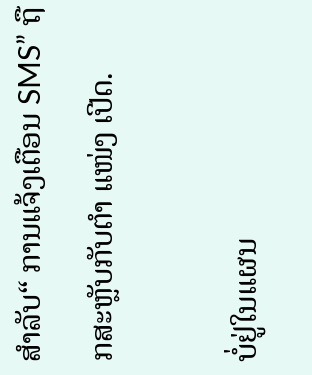ສໍາລັບ“ ການແຈ້ງເຕືອນ SMS” ຖືກສະຫຼັບກັບຕໍາ ແໜ່ງ ເປີດ.

ບໍ່ຢູ່ໃນແຜນ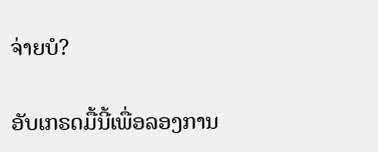ຈ່າຍບໍ?

ອັບເກຣດມື້ນີ້ເພື່ອລອງການ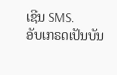ເຊີນ SMS.
ອັບເກຣດເປັນບັນ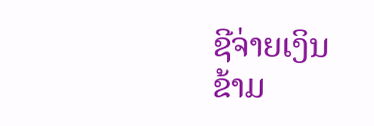ຊີຈ່າຍເງິນ
ຂ້າມ